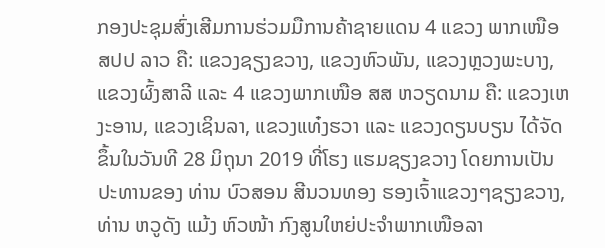ກອງປະຊຸມສົ່ງເສີມການຮ່ວມມືການຄ້າຊາຍແດນ 4 ແຂວງ ພາກເໜືອ ສປປ ລາວ ຄື: ແຂວງຊຽງຂວາງ, ແຂວງຫົວພັນ, ແຂວງຫຼວງພະບາງ, ແຂວງຜົ້ງສາລີ ແລະ 4 ແຂວງພາກເໜືອ ສສ ຫວຽດນາມ ຄື: ແຂວງເຫງະອານ, ແຂວງເຊິນລາ, ແຂວງແທ໋ງຮວາ ແລະ ແຂວງດຽນບຽນ ໄດ້ຈັດຂຶ້ນໃນວັນທີ 28 ມິຖຸນາ 2019 ທີ່ໂຮງ ແຮມຊຽງຂວາງ ໂດຍການເປັນປະທານຂອງ ທ່ານ ບົວສອນ ສີນວນທອງ ຮອງເຈົ້າແຂວງໆຊຽງຂວາງ, ທ່ານ ຫວູດັງ ແມ້ງ ຫົວໜ້າ ກົງສູນໃຫຍ່ປະຈຳພາກເໜືອລາ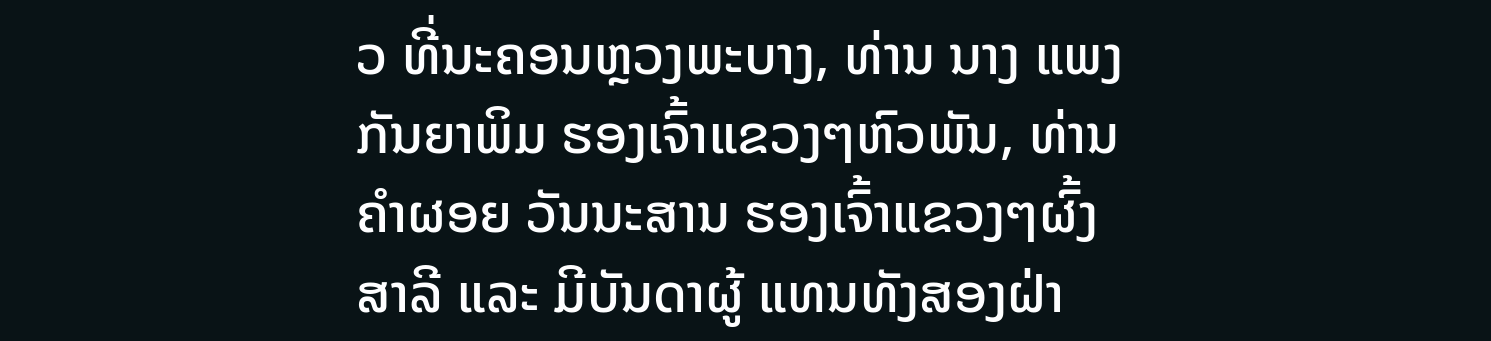ວ ທີ່ນະຄອນຫຼວງພະບາງ, ທ່ານ ນາງ ແພງ ກັນຍາພິມ ຮອງເຈົ້າແຂວງໆຫົວພັນ, ທ່ານ ຄຳຜອຍ ວັນນະສານ ຮອງເຈົ້າແຂວງໆຜົ້ງສາລີ ແລະ ມີບັນດາຜູ້ ແທນທັງສອງຝ່າ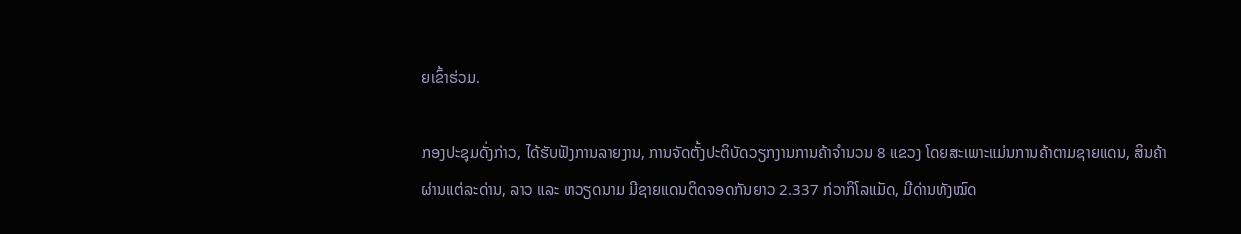ຍເຂົ້າຮ່ວມ.

ກອງປະຊຸມດັ່ງກ່າວ, ໄດ້ຮັບຟັງການລາຍງານ, ການຈັດຕັ້ງປະຕິບັດວຽກງານການຄ້າຈຳນວນ 8 ແຂວງ ໂດຍສະເພາະແມ່ນການຄ້າຕາມຊາຍແດນ, ສິນຄ້າຜ່ານແຕ່ລະດ່ານ, ລາວ ແລະ ຫວຽດນາມ ມີຊາຍແດນຕິດຈອດກັນຍາວ 2.337 ກ່ວາກິໂລແມັດ, ມີດ່ານທັງໝົດ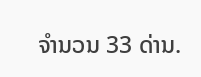ຈໍານວນ 33 ດ່ານ.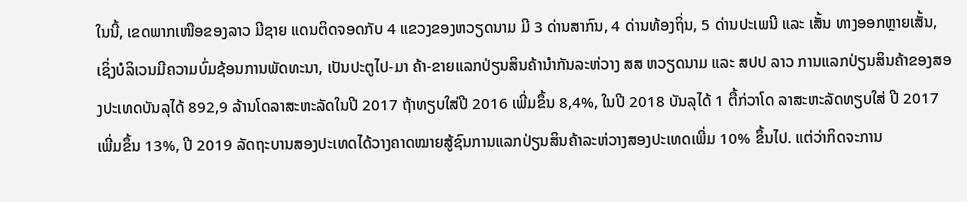ໃນນີ້, ເຂດພາກເໜືອຂອງລາວ ມີຊາຍ ແດນຕິດຈອດກັບ 4 ແຂວງຂອງຫວຽດນາມ ມີ 3 ດ່ານສາກົນ, 4 ດ່ານທ້ອງຖິ່ນ, 5 ດ່ານປະເພນີ ແລະ ເສັ້ນ ທາງອອກຫຼາຍເສັ້ນ, ເຊິ່ງບໍລິເວນມີຄວາມບົ່ມຊ້ອນການພັດທະນາ, ເປັນປະຕູໄປ-ມາ ຄ້າ-ຂາຍແລກປ່ຽນສິນຄ້ານຳກັນລະຫ່ວາງ ສສ ຫວຽດນາມ ແລະ ສປປ ລາວ ການແລກປ່ຽນສິນຄ້າຂອງສອງປະເທດບັນລຸໄດ້ 892,9 ລ້ານໂດລາສະຫະລັດໃນປີ 2017 ຖ້າທຽບໃສ່ປີ 2016 ເພີ່ມຂຶ້ນ 8,4%, ໃນປີ 2018 ບັນລຸໄດ້ 1 ຕື້ກ່ວາໂດ ລາສະຫະລັດທຽບໃສ່ ປີ 2017 ເພີ່ມຂຶ້ນ 13%, ປີ 2019 ລັດຖະບານສອງປະເທດໄດ້ວາງຄາດໝາຍສູ້ຊົນການແລກປ່ຽນສິນຄ້າລະຫ່ວາງສອງປະເທດເພີ່ມ 10% ຂຶ້ນໄປ. ແຕ່ວ່າກິດຈະການ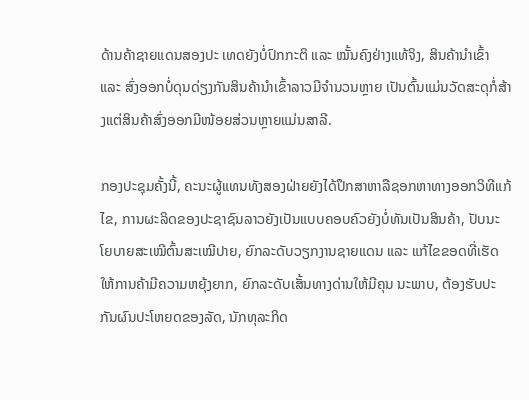ດ້ານຄ້າຊາຍແດນສອງປະ ເທດຍັງບໍ່ປົກກະຕິ ແລະ ໝັ້ນຄົງຢ່າງແທ້ຈິງ, ສິນຄ້ານຳເຂົ້າ ແລະ ສົ່ງອອກບໍ່ດຸນດ່ຽງກັນສິນຄ້ານຳເຂົ້າລາວມີຈຳນວນຫຼາຍ ເປັນຕົ້ນແມ່ນວັດສະດຸກໍ່ສ້າງແຕ່ສິນຄ້າສົ່ງອອກມີໜ້ອຍສ່ວນຫຼາຍແມ່ນສາລີ.

ກອງປະຊຸມຄັ້ງນີ້, ຄະນະຜູ້ແທນທັງສອງຝ່າຍຍັງໄດ້ປຶກສາຫາລືຊອກຫາທາງອອກວິທີແກ້ໄຂ, ການຜະລິດຂອງປະຊາຊົນລາວຍັງເປັນແບບຄອບຄົວຍັງບໍ່ທັນເປັນສິນຄ້າ, ປັບນະໂຍບາຍສະເໝີຕົ້ນສະເໝີປາຍ, ຍົກລະດັບວຽກງານຊາຍແດນ ແລະ ແກ້ໄຂຂອດທີ່ເຮັດໃຫ້ການຄ້າມີຄວາມຫຍຸ້ງຍາກ, ຍົກລະດັບເສັ້ນທາງດ່ານໃຫ້ມີຄຸນ ນະພາບ, ຕ້ອງຮັບປະກັນຜົນປະໂຫຍດຂອງລັດ, ນັກທຸລະກິດ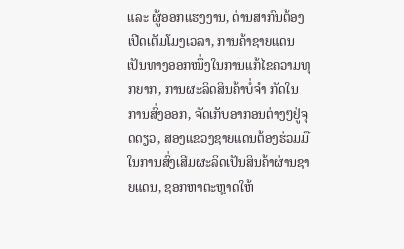ແລະ ຜູ້ອອກແຮງງານ, ດ່ານສາກົນຕ້ອງເປີດເຕັມໂມງເວລາ, ການຄ້າຊາຍແດນເປັນທາງອອກໜຶ່ງໃນການແກ້ໄຂຄວາມທຸກຍາກ, ການຜະລິດສິນຄ້າບໍ່ຈຳ ກັດໃນການສົ່ງອອກ, ຈັດເກັບອາກອນຕ່າງໆຢູ່ຈຸດດຽວ, ສອງແຂວງຊາຍແດນຕ້ອງຮ່ວມມືໃນການສົ່ງເສີມຜະລິດເປັນສິນຄ້າຜ່ານຊາຍແດນ, ຊອກຫາຕະຫຼາດໃຫ້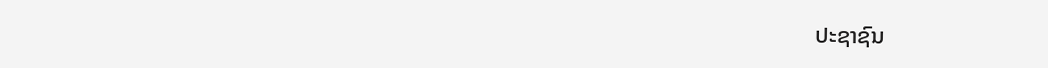ປະຊາຊົນ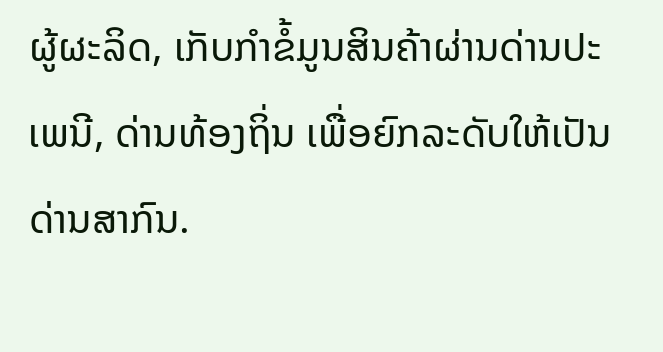ຜູ້ຜະລິດ, ເກັບກຳຂໍ້ມູນສິນຄ້າຜ່ານດ່ານປະ ເພນີ, ດ່ານທ້ອງຖິ່ນ ເພື່ອຍົກລະດັບໃຫ້ເປັນດ່ານສາກົນ.